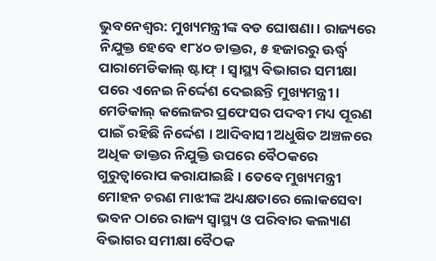ଭୁବନେଶ୍ଵର: ମୁଖ୍ୟମନ୍ତ୍ରୀଙ୍କ ବଡ ଘୋଷଣା । ରାଜ୍ୟରେ ନିଯୁକ୍ତ ହେବେ ୧୮୪୦ ଡାକ୍ତର, ୫ ହଜାରରୁ ଊର୍ଦ୍ଧ୍ବ ପାରାମେଡିକାଲ୍ ଷ୍ଟାଫ୍ । ସ୍ବାସ୍ଥ୍ୟ ବିଭାଗର ସମୀକ୍ଷା ପରେ ଏନେଇ ନିର୍ଦ୍ଦେଶ ଦେଇଛନ୍ତି ମୁଖ୍ୟମନ୍ତ୍ରୀ । ମେଡିକାଲ୍ କଲେଜର ପ୍ରଫେସର ପଦବୀ ମଧ୍ୟ ପୂରଣ ପାଇଁ ରହିଛି ନିର୍ଦ୍ଦେଶ । ଆଦିବାସୀ ଅଧୁଷିତ ଅଞ୍ଚଳରେ ଅଧିକ ଡାକ୍ତର ନିଯୁକ୍ତି ଉପରେ ବୈଠକରେ ଗୁରୁତ୍ବାରୋପ କରାଯାଇଛି । ତେବେ ମୁଖ୍ୟମନ୍ତ୍ରୀ ମୋହନ ଚରଣ ମାଝୀଙ୍କ ଅଧ୍ୟକ୍ଷତାରେ ଲୋକସେବା ଭବନ ଠାରେ ରାଜ୍ୟ ସ୍ୱାସ୍ଥ୍ୟ ଓ ପରିବାର କଲ୍ୟାଣ ବିଭାଗର ସମୀକ୍ଷା ବୈଠକ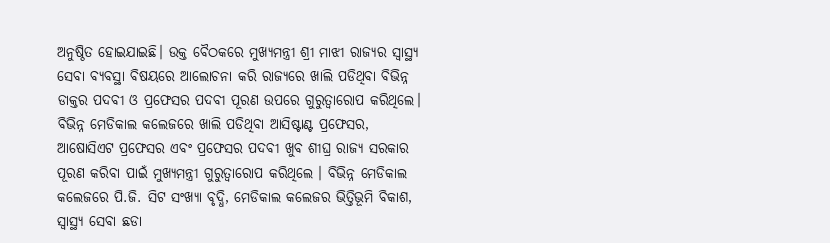ଅନୁଷ୍ଠିତ ହୋଇଯାଇଛି। ଉକ୍ତ ବୈଠକରେ ମୁଖ୍ୟମନ୍ତ୍ରୀ ଶ୍ରୀ ମାଝୀ ରାଜ୍ୟର ସ୍ୱାସ୍ଥ୍ୟ ସେବା ବ୍ୟବସ୍ଥା ବିଷୟରେ ଆଲୋଚନା କରି ରାଜ୍ୟରେ ଖାଲି ପଡିଥିବା ବିଭିନ୍ନ ଡାକ୍ତର ପଦବୀ ଓ ପ୍ରଫେସର ପଦବୀ ପୂରଣ ଉପରେ ଗୁରୁତ୍ୱାରୋପ କରିଥିଲେ। ବିଭିନ୍ନ ମେଡିକାଲ କଲେଜରେ ଖାଲି ପଡିଥିବା ଆସିଷ୍ଟାଣ୍ଟ ପ୍ରଫେସର, ଆଷୋସିଏଟ ପ୍ରଫେସର ଏବଂ ପ୍ରଫେସର ପଦବୀ ଖୁବ ଶୀଘ୍ର ରାଜ୍ୟ ସରକାର ପୂରଣ କରିବା ପାଇଁ ମୁଖ୍ୟମନ୍ତ୍ରୀ ଗୁରୁତ୍ୱାରୋପ କରିଥିଲେ । ବିଭିନ୍ନ ମେଡିକାଲ କଲେଜରେ ପି.ଜି. ସିଟ ସଂଖ୍ୟା ବୃଦ୍ଧି, ମେଡିକାଲ କଲେଜର ଭିତ୍ତିଭୂମି ବିକାଶ, ସ୍ୱାସ୍ଥ୍ୟ ସେବା ଛଡା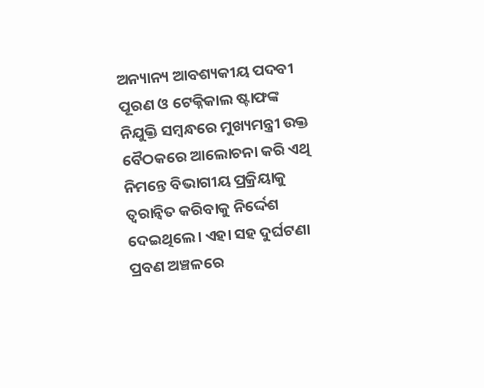ଅନ୍ୟାନ୍ୟ ଆବଶ୍ୟକୀୟ ପଦବୀ ପୂରଣ ଓ ଟେକ୍ନିକାଲ ଷ୍ଟାଫଙ୍କ ନିଯୁକ୍ତି ସମ୍ବନ୍ଧରେ ମୁଖ୍ୟମନ୍ତ୍ରୀ ଉକ୍ତ ବୈଠକରେ ଆଲୋଚନା କରି ଏଥି ନିମନ୍ତେ ବିଭାଗୀୟ ପ୍ରକ୍ରିୟାକୁ ତ୍ୱରାନ୍ୱିତ କରିବାକୁ ନିର୍ଦ୍ଦେଶ ଦେଇଥିଲେ। ଏହା ସହ ଦୁର୍ଘଟଣା ପ୍ରବଣ ଅଞ୍ଚଳରେ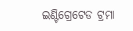ଇଣ୍ଟିଗ୍ରେଟେଡ ଟ୍ରମା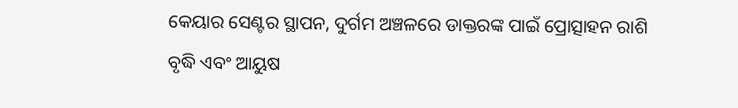କେୟାର ସେଣ୍ଟର ସ୍ଥାପନ, ଦୁର୍ଗମ ଅଞ୍ଚଳରେ ଡାକ୍ତରଙ୍କ ପାଇଁ ପ୍ରୋତ୍ସାହନ ରାଶି ବୃଦ୍ଧି ଏବଂ ଆୟୁଷ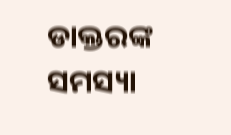ଡାକ୍ତରଙ୍କ ସମସ୍ୟା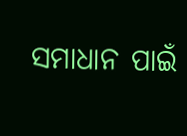ସମାଧାନ ପାଇଁ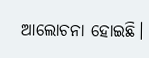ଆଲୋଚନା ହୋଇଛି।